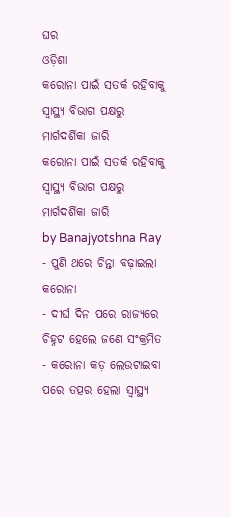ଘର
ଓଡ଼ିଶା
କରୋନା ପାଇଁ ସତର୍କ ରହିବାକୁ ସ୍ୱାସ୍ଥ୍ୟ ବିଭାଗ ପକ୍ଷରୁ ମାର୍ଗଦର୍ଶିକା ଜାରି
କରୋନା ପାଇଁ ସତର୍କ ରହିବାକୁ ସ୍ୱାସ୍ଥ୍ୟ ବିଭାଗ ପକ୍ଷରୁ ମାର୍ଗଦର୍ଶିକା ଜାରି
by Banajyotshna Ray
- ପୁଣି ଥରେ ଚିନ୍ତା ବଢ଼ାଇଲା କରୋନା
- ଦୀର୍ଘ ଦିନ ପରେ ରାଜ୍ୟରେ ଚିହ୍ନଟ ହେଲେ ଜଣେ ସଂକ୍ରମିତ
- କରୋନା କଡ଼ ଲେଉଟାଇବା ପରେ ତତ୍ପର ହେଲା ସ୍ୱାସ୍ଥ୍ୟ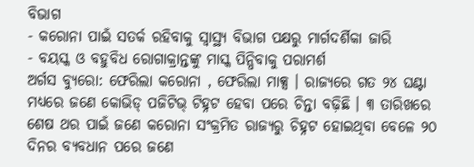ବିଭାଗ
- କରୋନା ପାଇଁ ସତର୍କ ରହିବାକୁ ସ୍ୱାସ୍ଥ୍ୟ ବିଭାଗ ପକ୍ଷରୁ ମାର୍ଗଦର୍ଶିକା ଜାରି
- ବୟସ୍କ ଓ ବହୁବିଧ ରୋଗାକ୍ରାନ୍ତଙ୍କୁ ମାସ୍କ ପିନ୍ଧିବାକୁ ପରାମର୍ଶ
ଅର୍ଗସ ବ୍ୟୁରୋ: ଫେରିଲା କରୋନା , ଫେରିଲା ମାକ୍ସ । ରାଜ୍ୟରେ ଗତ ୨୪ ଘଣ୍ଟା ମଧ୍ୟରେ ଜଣେ କୋଭିଡ୍ ପଜିଟିଭ୍ ଟିହ୍ନଟ ହେବା ପରେ ଚିନ୍ତା ବଢ଼ିଛି । ୩ ତାରିଖରେ ଶେଷ ଥର ପାଇଁ ଜଣେ କରୋନା ସଂକ୍ରମିତ ରାଜ୍ୟରୁ ଚିହ୍ନଟ ହୋଇଥିବା ବେଳେ ୨୦ ଦିନର ବ୍ୟବଧାନ ପରେ ଜଣେ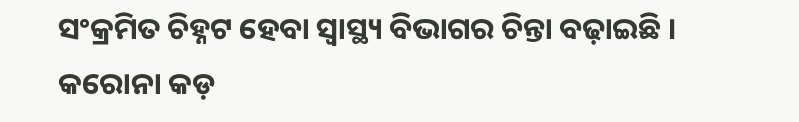ସଂକ୍ରମିତ ଚିହ୍ନଟ ହେବା ସ୍ଵାସ୍ଥ୍ୟ ବିଭାଗର ଚିନ୍ତା ବଢ଼ାଇଛି । କରୋନା କଡ଼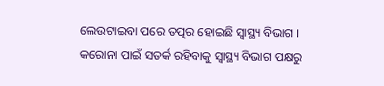ଲେଉଟାଇବା ପରେ ତତ୍ପର ହୋଇଛି ସ୍ୱାସ୍ଥ୍ୟ ବିଭାଗ । କରୋନା ପାଇଁ ସତର୍କ ରହିବାକୁ ସ୍ୱାସ୍ଥ୍ୟ ବିଭାଗ ପକ୍ଷରୁ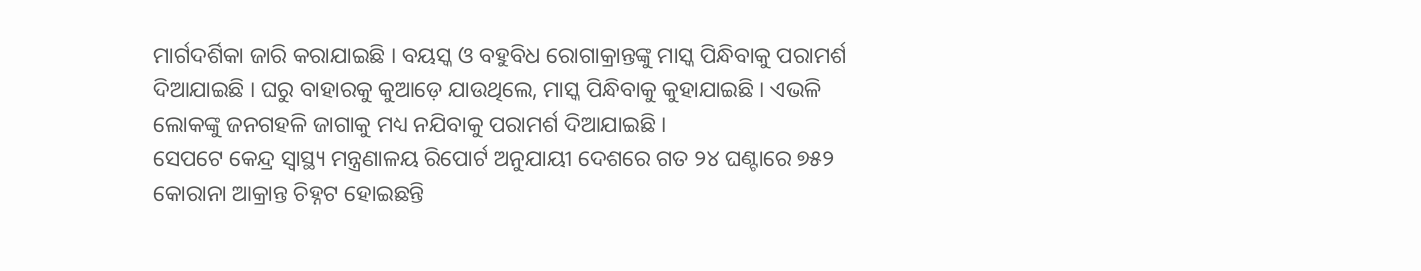ମାର୍ଗଦର୍ଶିକା ଜାରି କରାଯାଇଛି । ବୟସ୍କ ଓ ବହୁବିଧ ରୋଗାକ୍ରାନ୍ତଙ୍କୁ ମାସ୍କ ପିନ୍ଧିବାକୁ ପରାମର୍ଶ ଦିଆଯାଇଛି । ଘରୁ ବାହାରକୁ କୁଆଡ଼େ ଯାଉଥିଲେ, ମାସ୍କ ପିନ୍ଧିବାକୁ କୁହାଯାଇଛି । ଏଭଳି ଲୋକଙ୍କୁ ଜନଗହଳି ଜାଗାକୁ ମଧ୍ୟ ନଯିବାକୁ ପରାମର୍ଶ ଦିଆଯାଇଛି ।
ସେପଟେ କେନ୍ଦ୍ର ସ୍ୱାସ୍ଥ୍ୟ ମନ୍ତ୍ରଣାଳୟ ରିପୋର୍ଟ ଅନୁଯାୟୀ ଦେଶରେ ଗତ ୨୪ ଘଣ୍ଟାରେ ୭୫୨ କୋରାନା ଆକ୍ରାନ୍ତ ଚିହ୍ନଟ ହୋଇଛନ୍ତି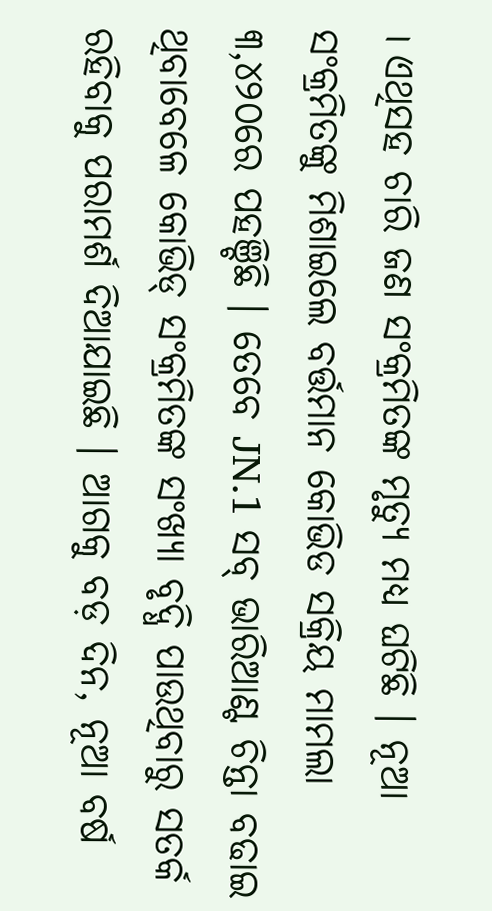। ଏଥିସହ ଚାରି ଜଣ ସଂକ୍ରମିତଙ୍କ ମୃତ୍ୟୁ ମଧ୍ୟ ଘଟିଛି । ନୂଆ ସଂକ୍ରମିତଙ୍କୁ ମିଶାଇଲେ ବର୍ତ୍ତମାନ କୋଭିଡ ସକ୍ରିୟ ମାମଲା ୩,୪୨୦ରେ ପହଞ୍ଚିଛି । ତେବେ JN.1 ସବ୍ ଭାରିଆଣ୍ଟ ଚିନ୍ତା ବଢାଇ ଥିବାବେଳେ କୋଭିଡ୍ ସଂକ୍ରମିତଙ୍କ ସଂଖ୍ୟା ବୃଦ୍ଧି ପାଉଥିବାରୁ ସତର୍କ ରହିବାକୁ ପରାମର୍ଶ ଦିଆଯାଇଛି । ଆଗକୁ ବଡ଼ ଦିନ, ନୂଆ ବର୍ଷ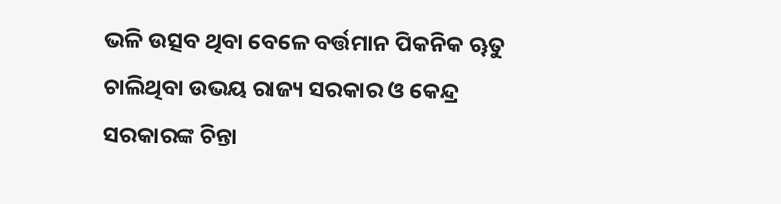ଭଳି ଉତ୍ସବ ଥିବା ବେଳେ ବର୍ତ୍ତମାନ ପିକନିକ ୠତୁ ଚାଲିଥିବା ଉଭୟ ରାଜ୍ୟ ସରକାର ଓ କେନ୍ଦ୍ର ସରକାରଙ୍କ ଚିନ୍ତା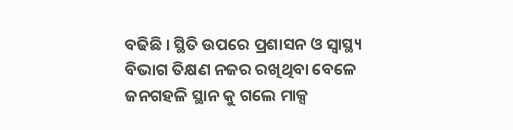ବଢିଛି । ସ୍ଥିତି ଉପରେ ପ୍ରଶାସନ ଓ ସ୍ୱାସ୍ଥ୍ୟ ବିଭାଗ ତିକ୍ଷଣ ନଜର ରଖିଥିବା ବେଳେ ଜନଗହଳି ସ୍ଥାନ କୁ ଗଲେ ମାକ୍ସ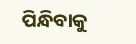ପିନ୍ଧିବାକୁ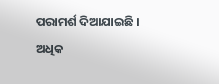ପରାମର୍ଶ ଦିଆଯାଇଛି ।
ଅଧିକ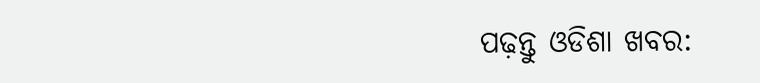ପଢ଼ନ୍ତୁ ଓଡିଶା ଖବର: